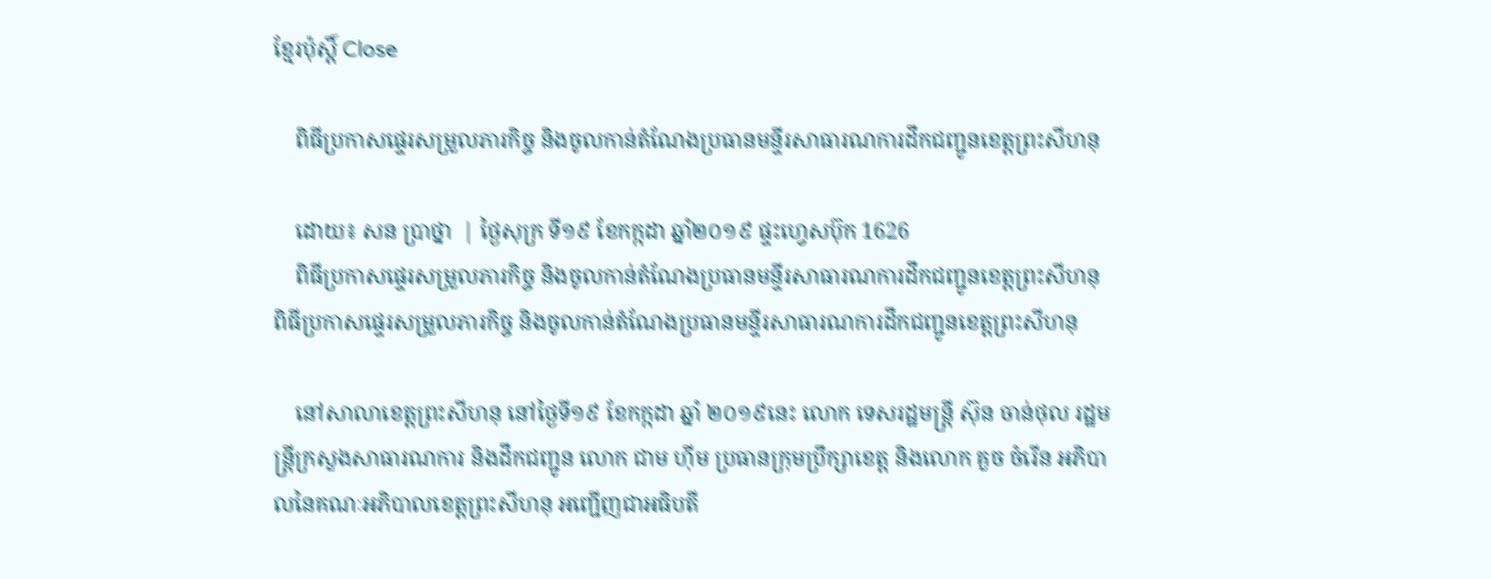ខ្មែរប៉ុស្ដិ៍ Close

    ពិធីប្រកាសផ្ទេរសម្រួលភារកិច្ច និងចូលកាន់តំណែងប្រធានមន្ទីរសាធារណការដឹកជញ្ជូនខេត្តព្រះសីហនុ

    ដោយ៖ សន ប្រាថ្នា  | ថ្ងៃសុក្រ ទី១៩ ខែកក្កដា ឆ្នាំ២០១៩ ផ្ទះហ្វេសប៊ុក 1626
    ពិធីប្រកាសផ្ទេរសម្រួលភារកិច្ច និងចូលកាន់តំណែងប្រធានមន្ទីរសាធារណការដឹកជញ្ជូនខេត្តព្រះសីហនុពិធីប្រកាសផ្ទេរសម្រួលភារកិច្ច និងចូលកាន់តំណែងប្រធានមន្ទីរសាធារណការដឹកជញ្ជូនខេត្តព្រះសីហនុ

    នៅសាលាខេត្តព្រះសីហនុ នៅថ្ងៃទី១៩ ខែកក្កដា ឆ្នាំ ២០១៩នេះ លោក ទេសរដ្ឋមន្ត្រី ស៊ុន ចាន់ថុល រដ្ឋមន្ត្រីក្រសួងសាធារណការ និងដឹកជញ្ជូន លោក ជាម ហ៊ីម ប្រធានក្រុមប្រឹក្សាខេត្ត និងលោក គួច ចំរើន អភិបាលនៃគណៈអភិបាលខេត្តព្រះសីហនុ អញ្ជើញជាអធិបតី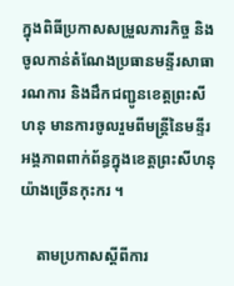ក្នុងពិធីប្រកាសសម្រួលភារកិច្ច និងចូលកាន់តំណែងប្រធានមន្ទីរសាធារណការ និងដឹកជញ្ជូនខេត្តព្រះសីហនុ មានការចូលរួមពីមន្ត្រីនៃមន្ទីរអង្គភាពពាក់ព័ន្ធក្នុងខេត្តព្រះសីហនុយ៉ាងច្រើនកុះករ ។

    តាមប្រកាសស្ដីពីការ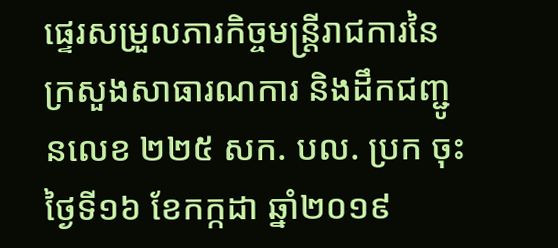ផ្ទេរសម្រួលភារកិច្ចមន្ត្រីរាជការនៃក្រសួងសាធារណការ និងដឹកជញ្ជូនលេខ ២២៥ សក. បល. ប្រក ចុះថ្ងៃទី១៦ ខែកក្កដា ឆ្នាំ២០១៩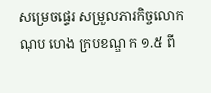សម្រេចផ្ទេរ សម្រួលភារកិច្ចលោក ណុប ហេង ក្របខណ្ឌ ក ១.៥ ពី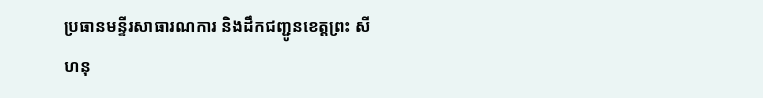ប្រធានមន្ទីរសាធារណការ និងដឹកជញ្ជូនខេត្តព្រះ សីហនុ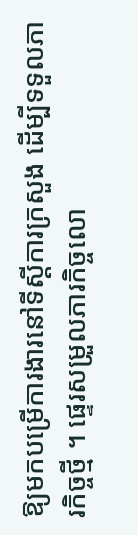ឱ្យមកបម្រើការងារនៅទីស្ដីការក្រសួង ដើម្បីទទួលភារកិច្ចថ្មី ។ ផ្ទេរសម្រួលភារកិច្ចលោ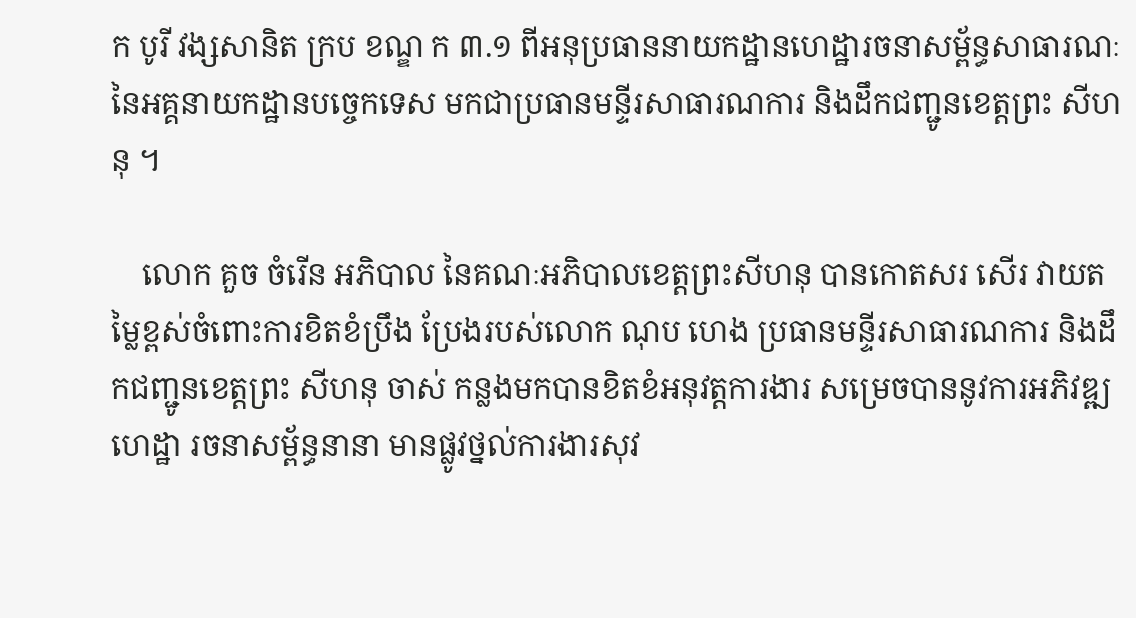ក បូរី វង្សសានិត ក្រប ខណ្ឌ ក ៣.១ ពីអនុប្រធាននាយកដ្ឋានហេដ្ឋារចនាសម្ព័ន្ធសាធារណៈ នៃអគ្គនាយកដ្ឋានបច្ចេកទេស មកជាប្រធានមន្ទីរសាធារណការ និងដឹកជញ្ជូនខេត្តព្រះ សីហនុ ។

    លោក គួច ចំរើន អភិបាល នៃគណៈអភិបាលខេត្តព្រះសីហនុ បានកោតសរ សើរ វាយតម្លៃខ្ពស់ចំពោះការខិតខំប្រឹង ប្រែងរបស់លោក ណុប ហេង ប្រធានមន្ទីរសាធារណការ និងដឹកជញ្ជូនខេត្តព្រះ សីហនុ ចាស់ កន្លងមកបានខិតខំអនុវត្តការងារ សម្រេចបាននូវការអភិវឌ្ឍហេដ្ឋា រចនាសម្ព័ន្ធនានា មានផ្លូវថ្នល់ការងារសុវ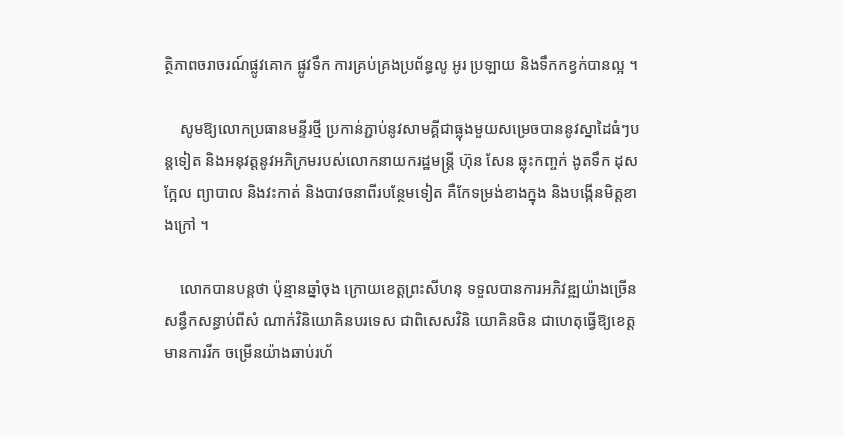ត្ថិភាពចរាចរណ៍ផ្លូវគោក ផ្លូវទឹក ការគ្រប់គ្រងប្រព័ន្ធលូ អូរ ប្រឡាយ និងទឹកកខ្វក់បានល្អ ។

    សូមឱ្យលោកប្រធានមន្ទីរថ្មី ប្រកាន់ភ្ជាប់នូវសាមគ្គីជាធ្លុងមួយសម្រេចបាននូវស្នាដៃធំៗបន្តទៀត និងអនុវត្តនូវអភិក្រមរបស់លោកនាយករដ្ឋមន្រ្ដី ហ៊ុន សែន ឆ្លុះកញ្ចក់ ងូតទឹក ដុសក្អែល ព្យាបាល និងវះកាត់ និងបាវចនាពីរបន្ថែមទៀត គឺកែទម្រង់ខាងក្នុង និងបង្កើនមិត្តខាងក្រៅ ។

    លោកបានបន្តថា ប៉ុន្មានឆ្នាំចុង ក្រោយខេត្តព្រះសីហនុ ទទួលបានការអភិវឌ្ឍយ៉ាងច្រើនសន្ធឹកសន្ធាប់ពីសំ ណាក់វិនិយោគិនបរទេស ជាពិសេសវិនិ យោគិនចិន ជាហេតុធ្វើឱ្យខេត្តមានការរីក ចម្រើនយ៉ាងឆាប់រហ័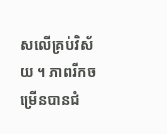សលើគ្រប់វិស័យ ។ ភាពរីកចម្រើនបានជំ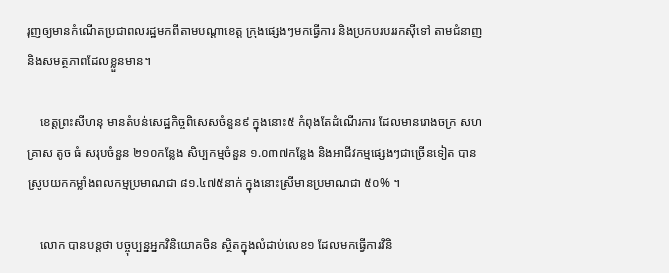រុញឲ្យមានកំណើតប្រជាពលរដ្ឋមកពីតាមបណ្ដាខេត្ត ក្រុងផ្សេងៗមកធ្វើការ និងប្រកបរបររកស៊ីទៅ តាមជំនាញ និងសមត្ថភាពដែលខ្លួនមាន។

    ខេត្តព្រះសីហនុ មានតំបន់សេដ្ឋកិច្ចពិសេសចំនួន៩ ក្នុងនោះ៥ កំពុងតែដំណើរការ ដែលមានរោងចក្រ សហគ្រាស តូច ធំ សរុបចំនួន ២១០កន្លែង សិប្បកម្មចំនួន ១.០៣៧កន្លែង និងអាជីវកម្មផ្សេងៗជាច្រើនទៀត បានស្រូបយកកម្លាំងពលកម្មប្រមាណជា ៨១.៤៧៥នាក់ ក្នុងនោះស្រីមានប្រមាណជា ៥០% ។

    លោក បានបន្តថា បច្ចុប្បន្នអ្នកវិនិយោគចិន ស្ថិតក្នុងលំដាប់លេខ១ ដែលមកធ្វើការវិនិ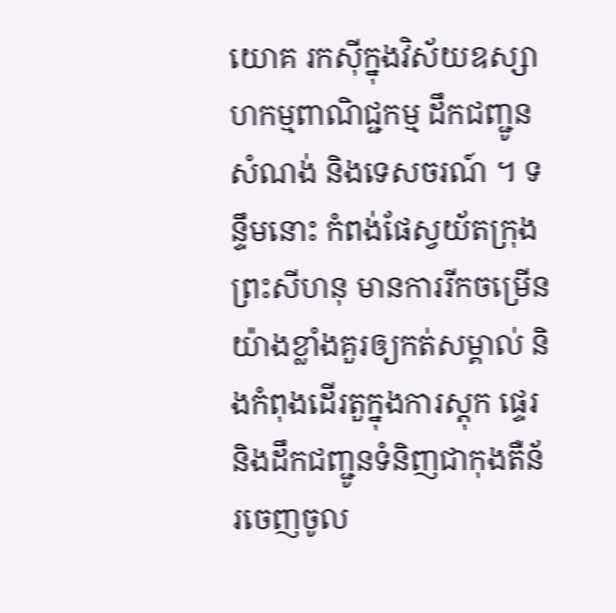យោគ រកស៊ីក្នុងវិស័យឧស្សាហកម្មពាណិជ្ជកម្ម ដឹកជញ្ជូនសំណង់ និងទេសចរណ៍ ។ ទន្ទឹមនោះ កំពង់ផែស្វយ័តក្រុងព្រះសីហនុ មានការរីកចម្រើនយ៉ាងខ្លាំងគួរឲ្យកត់សម្គាល់ និងកំពុងដើរតួក្នុងការស្តុក ផ្ទេរ និងដឹកជញ្ជូនទំនិញជាកុងតឺន័រចេញចូល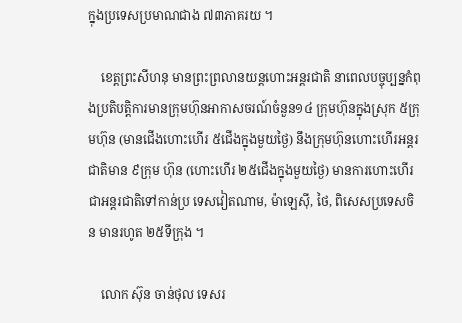ក្នុងប្រទេសប្រមាណជាង ៧៣ភាគរយ ។

    ខេត្តព្រះសីហនុ មានព្រះព្រលានយន្តហោះអន្តរជាតិ នាពេលបច្ចុប្បន្នកំពុងប្រតិបត្តិការមានក្រុមហ៊ុនអាកាសចរណ៍ចំនួន១៤ ក្រុមហ៊ុនក្នុងស្រុក ៥ក្រុមហ៊ុន (មានជើងហោះហើរ ៥ជើងក្នុងមួយថ្ងៃ) នឹងក្រុមហ៊ុនហោះហើរអន្តរជាតិមាន ៩ក្រុម ហ៊ុន (ហោះហើរ ២៥ជើងក្នុងមួយថ្ងៃ) មានការហោះហើរជាអន្តរជាតិទៅកាន់ប្រ ទេសវៀតណាម, ម៉ាឡេស៊ី, ថៃ, ពិសេសប្រទេសចិន មានរហូត ២៥ទីក្រុង ។

    លោក ស៊ុន ចាន់ថុល ទេសរ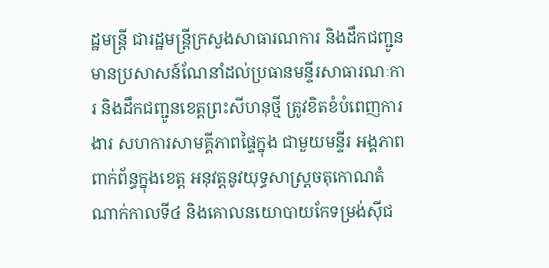ដ្ឋមន្ដ្រី ជារដ្ឋមន្ត្រីក្រសួងសាធារណការ និងដឹកជញ្ជូនមានប្រសាសន៍ណែនាំដល់ប្រធានមន្ទីរសាធារណៈការ និងដឹកជញ្ជូនខេត្តព្រះសីហនុថ្មី ត្រូវខិតខំបំពេញការងារ សហការសាមគ្គីភាពផ្ទៃក្នុង ជាមួយមន្ទីរ អង្គភាពពាក់ព័ន្ធក្នុងខេត្ត អនុវត្តនូវយុទ្ធសាស្ត្រចតុកោណតំណាក់កាលទី៤ និងគោលនយោបាយកែទម្រង់ស៊ីជ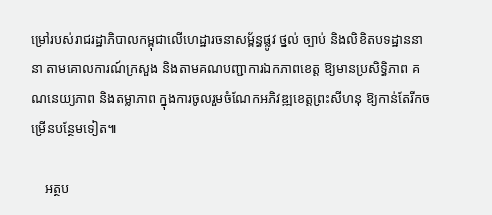ម្រៅរបស់រាជរដ្ឋាភិបាលកម្ពុជាលើហេដ្ឋារចនាសម្ព័ន្ធផ្លូវ ថ្នល់ ច្បាប់ និងលិខិតបទដ្ឋាននានា តាមគោលការណ៍ក្រសួង និងតាមគណបញ្ជាការឯកភាពខេត្ត ឱ្យមានប្រសិទ្ធិភាព គណនេយ្យភាព និងតម្លាភាព ក្នុងការចូលរួមចំណែកអភិវឌ្ឍខេត្តព្រះសីហនុ ឱ្យកាន់តែរីកចម្រើនបន្ថែមទៀត៕

    អត្ថប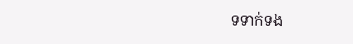ទទាក់ទង